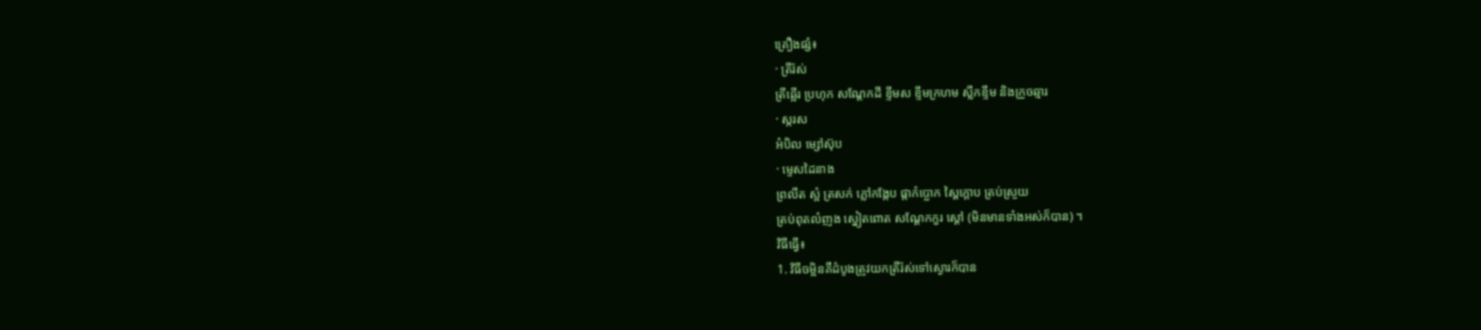គ្រឿងផ្សំ៖
· ត្រីរ៉ស់
ត្រីឆ្អើរ ប្រហុក សណ្ដែកដី ខ្ទឹមស ខ្ទឹមក្រហម ស្លឹកខ្ទឹម និងក្រូចឆ្មារ
· ស្ករស
អំបិល ម្សៅស៊ុប
· ម្ទេសដៃនាង
ព្រលឹត ស្អំ ត្រសក់ ភ្លៅកង្កែប ផ្កាកំប្លោក ស្ពៃក្ដោប ត្រប់ស្រួយ
ត្រប់ពុតលំញង ស្នៀតពោត សណ្ដែកកួរ ស្ដៅ (មិនមានទាំងអស់ក៏បាន) ។
វិធីធ្វើ៖
1. វិធីចម្អិនគឺដំបូងត្រូវយកត្រីរ៉ស់ទៅស្ងោរក៏បាន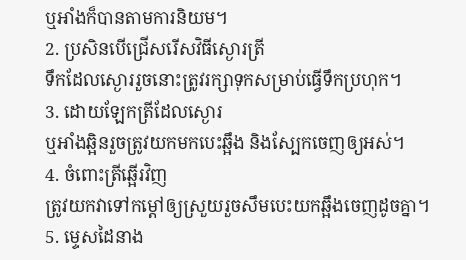ឬអាំងក៏បានតាមការនិយម។
2. ប្រសិនបើជ្រើសរើសវិធីស្ងោរត្រី
ទឹកដែលស្ងោររួចនោះត្រូវរក្សាទុកសម្រាប់ធ្វើទឹកប្រហុក។
3. ដោយឡែកត្រីដែលស្ងោរ
ឬអាំងឆ្អិនរួចត្រូវយកមកបេះឆ្អឹង និងស្បែកចេញឲ្យអស់។
4. ចំពោះត្រីឆ្អើរវិញ
ត្រូវយកវាទៅកម្ដៅឲ្យស្រួយរួចសឹមបេះយកឆ្អឹងចេញដូចគ្នា។
5. ម្ទេសដៃនាង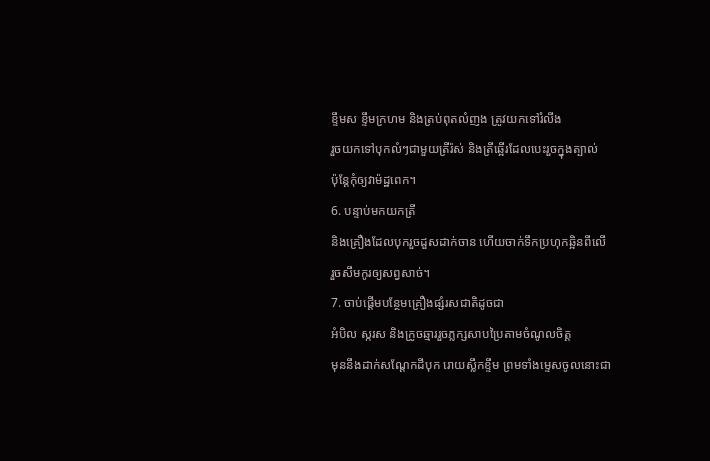ខ្ទឹមស ខ្ទឹមក្រហម និងត្រប់ពុតលំញង ត្រូវយកទៅរំលីង
រួចយកទៅបុកលំៗជាមួយត្រីរ៉ស់ និងត្រីឆ្អើរដែលបេះរួចក្នុងត្បាល់
ប៉ុន្តែកុំឲ្យវាម៉ដ្ឋពេក។
6. បន្ទាប់មកយកត្រី
និងគ្រឿងដែលបុករួចដួសដាក់ចាន ហើយចាក់ទឹកប្រហុកឆ្អិនពីលើ
រួចសឹមកូរឲ្យសព្វសាច់។
7. ចាប់ផ្ដើមបន្ថែមគ្រឿងផ្សំរសជាតិដូចជា
អំបិល ស្ករស និងក្រូចឆ្មាររួចភ្លក្សសាបប្រៃតាមចំណូលចិត្ត
មុននឹងដាក់សណ្ដែកដីបុក រោយស្លឹកខ្ទឹម ព្រមទាំងម្ទេសចូលនោះជា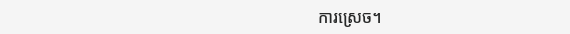ការស្រេច។